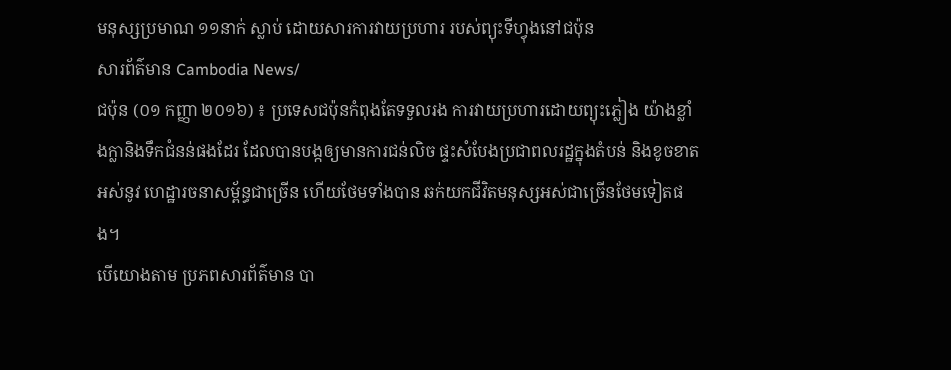មនុស្សប្រមាណ ១១នាក់ ស្លាប់ ដោយសារការវាយប្រហារ របស់ព្យុះទីហ្វុងនៅជប៉ុន
សារព័ត៌មាន Cambodia News/
ជប៉ុន (០១ កញ្ញា ២០១៦) ៖ ប្រទេសជប៉ុនកំពុងតែទទួលរង ការវាយប្រហារដោយព្យុះភ្លៀង យ៉ាងខ្លាំងក្លានិងទឹកជំនន់ផងដែរ ដែលបានបង្កឲ្យមានការជន់លិច ផ្ទះសំបែងប្រជាពលរដ្ឋក្នុងតំបន់ និងខូចខាតអស់នូវ ហេដ្ឋារចនាសម្ព័ន្ធជាច្រើន ហើយថែមទាំងបាន ឆក់យកជីវិតមនុស្សអស់ជាច្រើនថែមទៀតផង។
បើយោងតាម ប្រភពសារព័ត៌មាន បា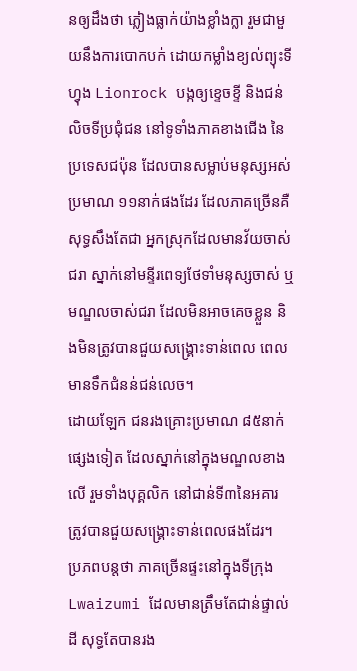នឲ្យដឹងថា ភ្លៀងធ្លាក់យ៉ាងខ្លាំងក្លា រួមជាមួយនឹងការបោកបក់ ដោយកម្លាំងខ្យល់ព្យុះទីហ្វុង Lionrock បង្កឲ្យខ្ទេចខ្ទី និងជន់លិចទីប្រជុំជន នៅទូទាំងភាគខាងជើង នៃប្រទេសជប៉ុន ដែលបានសម្លាប់មនុស្សអស់ប្រមាណ ១១នាក់ផងដែរ ដែលភាគច្រើនគឺសុទ្ធសឹងតែជា អ្នកស្រុកដែលមានវ័យចាស់ជរា ស្នាក់នៅមន្ទីរពេទ្យថែទាំមនុស្សចាស់ ឬមណ្ឌលចាស់ជរា ដែលមិនអាចគេចខ្លួន និងមិនត្រូវបានជួយសង្រ្គោះទាន់ពេល ពេលមានទឹកជំនន់ជន់លេច។
ដោយឡែក ជនរងគ្រោះប្រមាណ ៨៥នាក់ផ្សេងទៀត ដែលស្នាក់នៅក្នុងមណ្ឌលខាងលើ រួមទាំងបុគ្គលិក នៅជាន់ទី៣នៃអគារ ត្រូវបានជួយសង្គ្រោះទាន់ពេលផងដែរ។
ប្រភពបន្តថា ភាគច្រើនផ្ទះនៅក្នុងទីក្រុង Lwaizumi ដែលមានត្រឹមតែជាន់ផ្ទាល់ដី សុទ្ធតែបានរង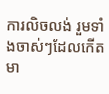ការលិចលង់ រួមទាំងចាស់ៗដែលកើតមា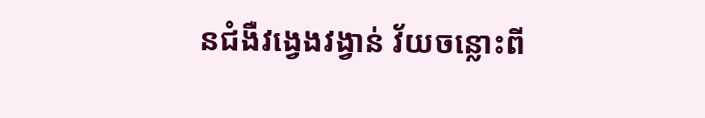នជំងឺវង្វេងវង្វាន់ វ័យចន្លោះពី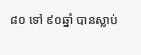៨០ ទៅ ៩០ឆ្នាំ បានស្លាប់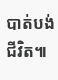បាត់បង់ជីវិត៕